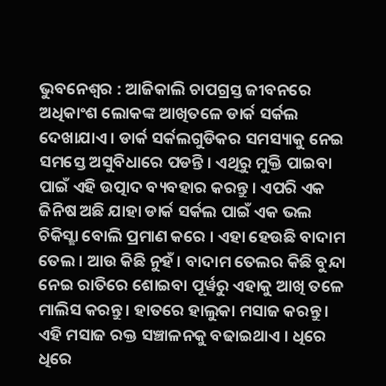ଭୁବନେଶ୍ୱର : ଆଜିକାଲି ଚାପଗ୍ରସ୍ତ ଜୀବନରେ ଅଧିକାଂଶ ଲୋକଙ୍କ ଆଖିତଳେ ଡାର୍କ ସର୍କଲ ଦେଖାଯାଏ । ଡାର୍କ ସର୍କଲଗୁଡିକର ସମସ୍ୟାକୁ ନେଇ ସମସ୍ତେ ଅସୁବିଧାରେ ପଡନ୍ତି । ଏଥିରୁ ମୁକ୍ତି ପାଇବା ପାଇଁ ଏହି ଉତ୍ପାଦ ବ୍ୟବହାର କରନ୍ତୁ । ଏପରି ଏକ ଜିନିଷ ଅଛି ଯାହା ଡାର୍କ ସର୍କଲ ପାଇଁ ଏକ ଭଲ ଚିକିସ୍ଛା ବୋଲି ପ୍ରମାଣ କରେ । ଏହା ହେଉଛି ବାଦାମ ତେଲ । ଆଉ କିଛି ନୁହଁ । ବାଦାମ ତେଲର କିଛି ବୁନ୍ଦା ନେଇ ରାତିରେ ଶୋଇବା ପୂର୍ୱରୁ ଏହାକୁ ଆଖି ତଳେ ମାଲିସ କରନ୍ତୁ । ହାତରେ ହାଲୁକା ମସାଜ କରନ୍ତୁ । ଏହି ମସାଜ ରକ୍ତ ସଞ୍ଚାଳନକୁ ବଢାଇଥାଏ । ଧିରେ ଧିରେ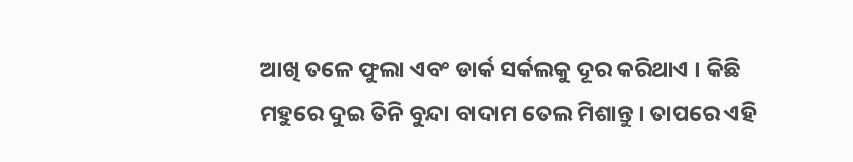ଆଖି ତଳେ ଫୁଲା ଏବଂ ଡାର୍କ ସର୍କଲକୁ ଦୂର କରିଥାଏ । କିଛି ମହୁରେ ଦୁଇ ତିନି ବୁନ୍ଦା ବାଦାମ ତେଲ ମିଶାନ୍ତୁ । ତାପରେ ଏହି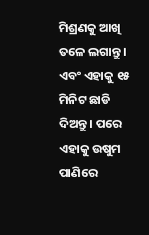ମିଶ୍ରଣକୁ ଆଖି ତଳେ ଲଗାନ୍ତୁ । ଏବଂ ଏହାକୁ ୧୫ ମିନିଟ ଛାଡି ଦିଅନ୍ତୁ । ପରେ ଏହାକୁ ଉଷୁମ ପାଣିରେ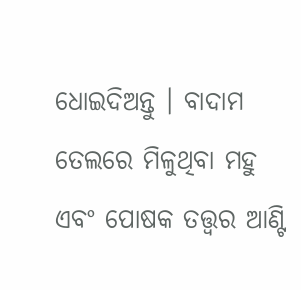ଧୋଇଦିଅନ୍ତୁ । ବାଦାମ ତେଲରେ ମିଳୁଥିବା ମହୁ ଏବଂ ପୋଷକ ତତ୍ତ୍ୱର ଆଣ୍ଟି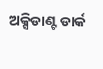ଅକ୍ସିଡାଣ୍ଟ ଡାର୍କ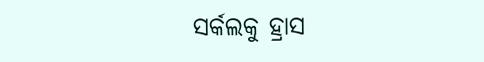ସର୍କଲକୁ ହ୍ରାସ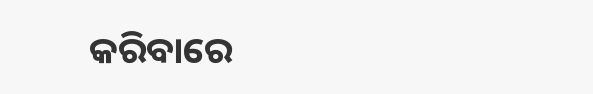କରିବାରେ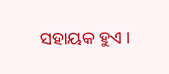ସହାୟକ ହୁଏ ।